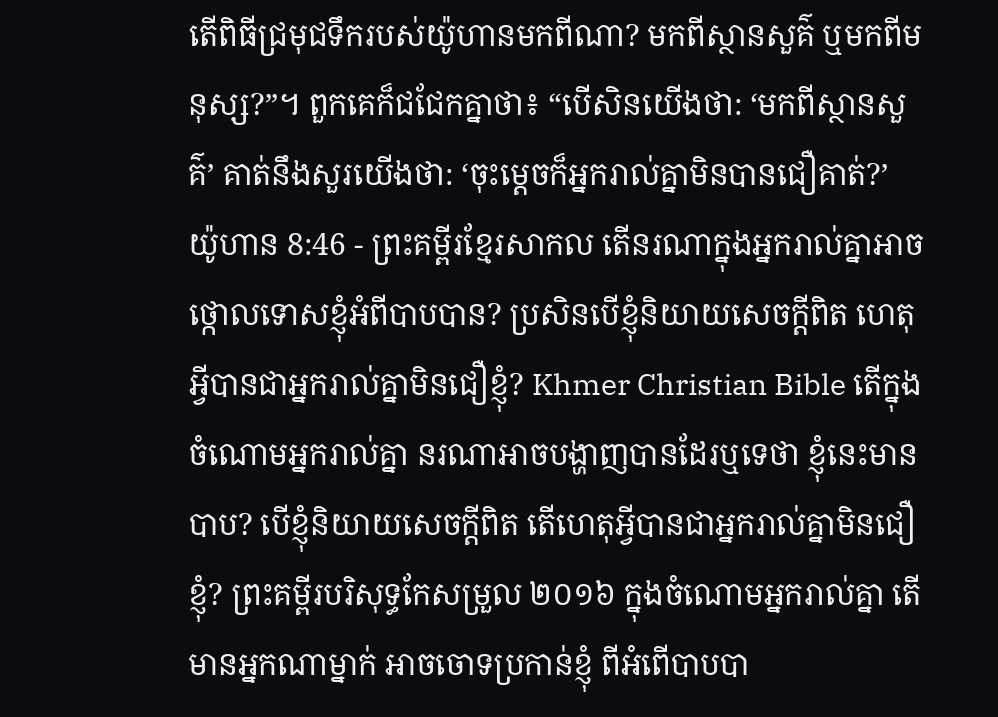តើពិធីជ្រមុជទឹករបស់យ៉ូហានមកពីណា? មកពីស្ថានសួគ៌ ឬមកពីមនុស្ស?”។ ពួកគេក៏ជជែកគ្នាថា៖ “បើសិនយើងថា: ‘មកពីស្ថានសួគ៌’ គាត់នឹងសួរយើងថា: ‘ចុះម្ដេចក៏អ្នករាល់គ្នាមិនបានជឿគាត់?’
យ៉ូហាន 8:46 - ព្រះគម្ពីរខ្មែរសាកល តើនរណាក្នុងអ្នករាល់គ្នាអាចថ្កោលទោសខ្ញុំអំពីបាបបាន? ប្រសិនបើខ្ញុំនិយាយសេចក្ដីពិត ហេតុអ្វីបានជាអ្នករាល់គ្នាមិនជឿខ្ញុំ? Khmer Christian Bible តើក្នុងចំណោមអ្នករាល់គ្នា នរណាអាចបង្ហាញបានដែរឬទេថា ខ្ញុំនេះមានបាប? បើខ្ញុំនិយាយសេចក្ដីពិត តើហេតុអ្វីបានជាអ្នករាល់គ្នាមិនជឿខ្ញុំ? ព្រះគម្ពីរបរិសុទ្ធកែសម្រួល ២០១៦ ក្នុងចំណោមអ្នករាល់គ្នា តើមានអ្នកណាម្នាក់ អាចចោទប្រកាន់ខ្ញុំ ពីអំពើបាបបា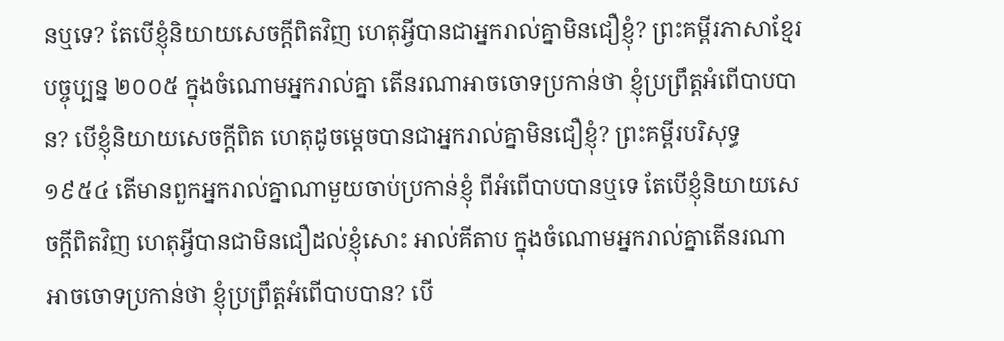នឬទេ? តែបើខ្ញុំនិយាយសេចក្តីពិតវិញ ហេតុអ្វីបានជាអ្នករាល់គ្នាមិនជឿខ្ញុំ? ព្រះគម្ពីរភាសាខ្មែរបច្ចុប្បន្ន ២០០៥ ក្នុងចំណោមអ្នករាល់គ្នា តើនរណាអាចចោទប្រកាន់ថា ខ្ញុំប្រព្រឹត្តអំពើបាបបាន? បើខ្ញុំនិយាយសេចក្ដីពិត ហេតុដូចម្ដេចបានជាអ្នករាល់គ្នាមិនជឿខ្ញុំ? ព្រះគម្ពីរបរិសុទ្ធ ១៩៥៤ តើមានពួកអ្នករាល់គ្នាណាមួយចាប់ប្រកាន់ខ្ញុំ ពីអំពើបាបបានឬទេ តែបើខ្ញុំនិយាយសេចក្ដីពិតវិញ ហេតុអ្វីបានជាមិនជឿដល់ខ្ញុំសោះ អាល់គីតាប ក្នុងចំណោមអ្នករាល់គ្នាតើនរណាអាចចោទប្រកាន់ថា ខ្ញុំប្រព្រឹត្ដអំពើបាបបាន? បើ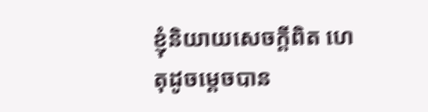ខ្ញុំនិយាយសេចក្ដីពិត ហេតុដូចម្ដេចបាន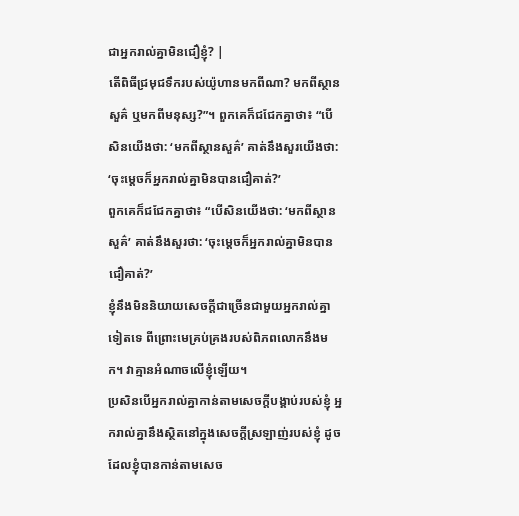ជាអ្នករាល់គ្នាមិនជឿខ្ញុំ? |
តើពិធីជ្រមុជទឹករបស់យ៉ូហានមកពីណា? មកពីស្ថានសួគ៌ ឬមកពីមនុស្ស?”។ ពួកគេក៏ជជែកគ្នាថា៖ “បើសិនយើងថា: ‘មកពីស្ថានសួគ៌’ គាត់នឹងសួរយើងថា: ‘ចុះម្ដេចក៏អ្នករាល់គ្នាមិនបានជឿគាត់?’
ពួកគេក៏ជជែកគ្នាថា៖ “បើសិនយើងថា: ‘មកពីស្ថានសួគ៌’ គាត់នឹងសួរថា: ‘ចុះម្ដេចក៏អ្នករាល់គ្នាមិនបានជឿគាត់?’
ខ្ញុំនឹងមិននិយាយសេចក្ដីជាច្រើនជាមួយអ្នករាល់គ្នាទៀតទេ ពីព្រោះមេគ្រប់គ្រងរបស់ពិភពលោកនឹងមក។ វាគ្មានអំណាចលើខ្ញុំឡើយ។
ប្រសិនបើអ្នករាល់គ្នាកាន់តាមសេចក្ដីបង្គាប់របស់ខ្ញុំ អ្នករាល់គ្នានឹងស្ថិតនៅក្នុងសេចក្ដីស្រឡាញ់របស់ខ្ញុំ ដូចដែលខ្ញុំបានកាន់តាមសេច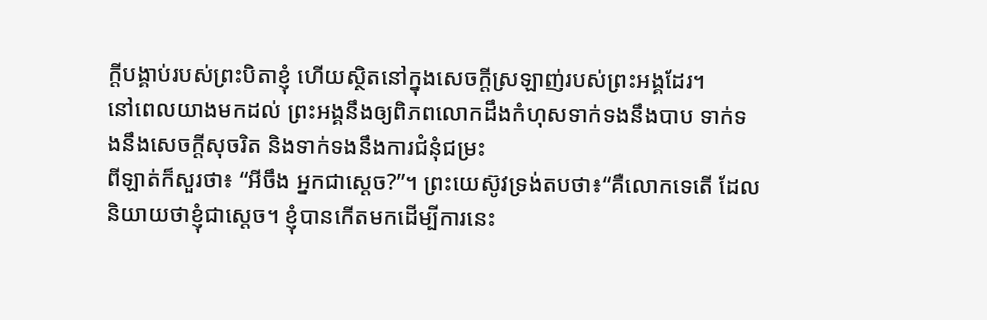ក្ដីបង្គាប់របស់ព្រះបិតាខ្ញុំ ហើយស្ថិតនៅក្នុងសេចក្ដីស្រឡាញ់របស់ព្រះអង្គដែរ។
នៅពេលយាងមកដល់ ព្រះអង្គនឹងឲ្យពិភពលោកដឹងកំហុសទាក់ទងនឹងបាប ទាក់ទងនឹងសេចក្ដីសុចរិត និងទាក់ទងនឹងការជំនុំជម្រះ
ពីឡាត់ក៏សួរថា៖ “អីចឹង អ្នកជាស្ដេច?”។ ព្រះយេស៊ូវទ្រង់តបថា៖“គឺលោកទេតើ ដែលនិយាយថាខ្ញុំជាស្ដេច។ ខ្ញុំបានកើតមកដើម្បីការនេះ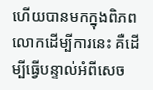ហើយបានមកក្នុងពិភពលោកដើម្បីការនេះ គឺដើម្បីធ្វើបន្ទាល់អំពីសេច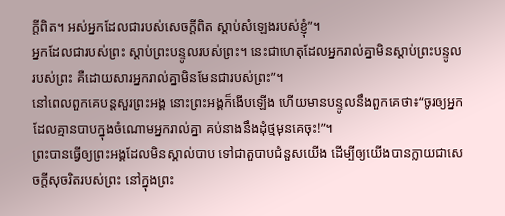ក្ដីពិត។ អស់អ្នកដែលជារបស់សេចក្ដីពិត ស្ដាប់សំឡេងរបស់ខ្ញុំ”។
អ្នកដែលជារបស់ព្រះ ស្ដាប់ព្រះបន្ទូលរបស់ព្រះ។ នេះជាហេតុដែលអ្នករាល់គ្នាមិនស្ដាប់ព្រះបន្ទូលរបស់ព្រះ គឺដោយសារអ្នករាល់គ្នាមិនមែនជារបស់ព្រះ”។
នៅពេលពួកគេបន្តសួរព្រះអង្គ នោះព្រះអង្គក៏ងើបឡើង ហើយមានបន្ទូលនឹងពួកគេថា៖“ចូរឲ្យអ្នកដែលគ្មានបាបក្នុងចំណោមអ្នករាល់គ្នា គប់នាងនឹងដុំថ្មមុនគេចុះ!”។
ព្រះបានធ្វើឲ្យព្រះអង្គដែលមិនស្គាល់បាប ទៅជាតួបាបជំនួសយើង ដើម្បីឲ្យយើងបានក្លាយជាសេចក្ដីសុចរិតរបស់ព្រះ នៅក្នុងព្រះ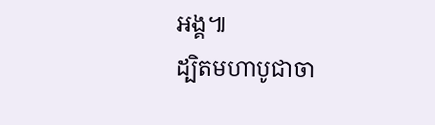អង្គ៕
ដ្បិតមហាបូជាចា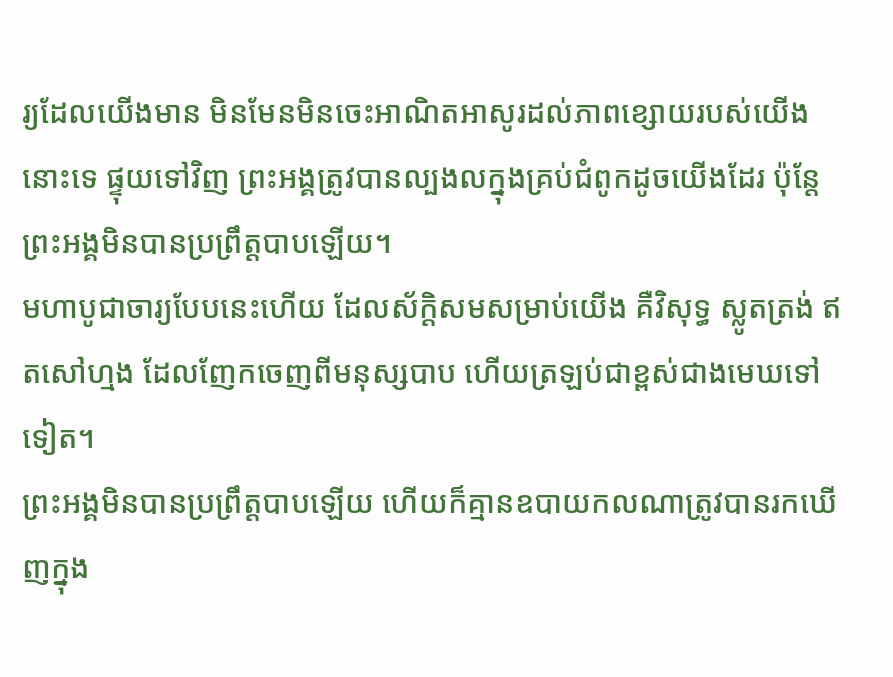រ្យដែលយើងមាន មិនមែនមិនចេះអាណិតអាសូរដល់ភាពខ្សោយរបស់យើងនោះទេ ផ្ទុយទៅវិញ ព្រះអង្គត្រូវបានល្បងលក្នុងគ្រប់ជំពូកដូចយើងដែរ ប៉ុន្តែព្រះអង្គមិនបានប្រព្រឹត្តបាបឡើយ។
មហាបូជាចារ្យបែបនេះហើយ ដែលស័ក្ដិសមសម្រាប់យើង គឺវិសុទ្ធ ស្លូតត្រង់ ឥតសៅហ្មង ដែលញែកចេញពីមនុស្សបាប ហើយត្រឡប់ជាខ្ពស់ជាងមេឃទៅទៀត។
ព្រះអង្គមិនបានប្រព្រឹត្តបាបឡើយ ហើយក៏គ្មានឧបាយកលណាត្រូវបានរកឃើញក្នុង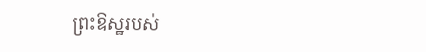ព្រះឱស្ឋរបស់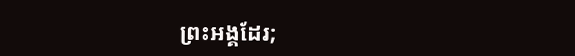ព្រះអង្គដែរ;